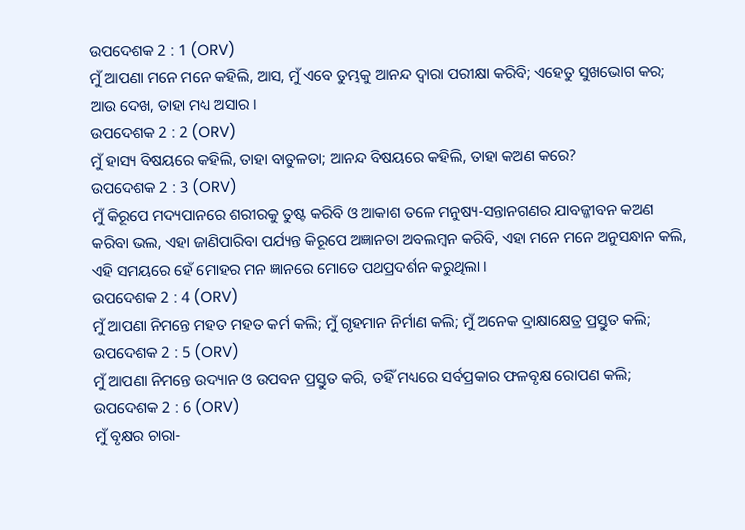ଉପଦେଶକ 2 : 1 (ORV)
ମୁଁ ଆପଣା ମନେ ମନେ କହିଲି, ଆସ, ମୁଁ ଏବେ ତୁମ୍ଭକୁ ଆନନ୍ଦ ଦ୍ଵାରା ପରୀକ୍ଷା କରିବି; ଏହେତୁ ସୁଖଭୋଗ କର; ଆଉ ଦେଖ, ତାହା ମଧ୍ୟ ଅସାର ।
ଉପଦେଶକ 2 : 2 (ORV)
ମୁଁ ହାସ୍ୟ ବିଷୟରେ କହିଲି, ତାହା ବାତୁଳତା; ଆନନ୍ଦ ବିଷୟରେ କହିଲି, ତାହା କଅଣ କରେ?
ଉପଦେଶକ 2 : 3 (ORV)
ମୁଁ କିରୂପେ ମଦ୍ୟପାନରେ ଶରୀରକୁ ତୁଷ୍ଟ କରିବି ଓ ଆକାଶ ତଳେ ମନୁଷ୍ୟ-ସନ୍ତାନଗଣର ଯାବଜ୍ଜୀବନ କଅଣ କରିବା ଭଲ, ଏହା ଜାଣିପାରିବା ପର୍ଯ୍ୟନ୍ତ କିରୂପେ ଅଜ୍ଞାନତା ଅବଲମ୍ଵନ କରିବି, ଏହା ମନେ ମନେ ଅନୁସନ୍ଧାନ କଲି, ଏହି ସମୟରେ ହେଁ ମୋହର ମନ ଜ୍ଞାନରେ ମୋତେ ପଥପ୍ରଦର୍ଶନ କରୁଥିଲା ।
ଉପଦେଶକ 2 : 4 (ORV)
ମୁଁ ଆପଣା ନିମନ୍ତେ ମହତ ମହତ କର୍ମ କଲି; ମୁଁ ଗୃହମାନ ନିର୍ମାଣ କଲି; ମୁଁ ଅନେକ ଦ୍ରାକ୍ଷାକ୍ଷେତ୍ର ପ୍ରସ୍ତୁତ କଲି;
ଉପଦେଶକ 2 : 5 (ORV)
ମୁଁ ଆପଣା ନିମନ୍ତେ ଉଦ୍ୟାନ ଓ ଉପବନ ପ୍ରସ୍ତୁତ କରି, ତହିଁ ମଧ୍ୟରେ ସର୍ବପ୍ରକାର ଫଳବୃକ୍ଷ ରୋପଣ କଲି;
ଉପଦେଶକ 2 : 6 (ORV)
ମୁଁ ବୃକ୍ଷର ଚାରା-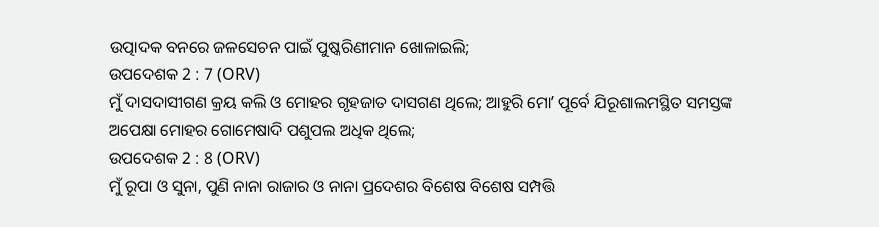ଉତ୍ପାଦକ ବନରେ ଜଳସେଚନ ପାଇଁ ପୁଷ୍କରିଣୀମାନ ଖୋଳାଇଲି;
ଉପଦେଶକ 2 : 7 (ORV)
ମୁଁ ଦାସଦାସୀଗଣ କ୍ରୟ କଲି ଓ ମୋହର ଗୃହଜାତ ଦାସଗଣ ଥିଲେ; ଆହୁରି ମୋʼ ପୂର୍ବେ ଯିରୂଶାଲମସ୍ଥିତ ସମସ୍ତଙ୍କ ଅପେକ୍ଷା ମୋହର ଗୋମେଷାଦି ପଶୁପଲ ଅଧିକ ଥିଲେ;
ଉପଦେଶକ 2 : 8 (ORV)
ମୁଁ ରୂପା ଓ ସୁନା, ପୁଣି ନାନା ରାଜାର ଓ ନାନା ପ୍ରଦେଶର ବିଶେଷ ବିଶେଷ ସମ୍ପତ୍ତି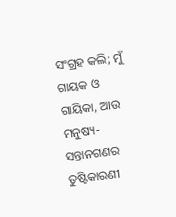ସଂଗ୍ରହ କଲି; ମୁଁ ଗାୟକ ଓ ଗାୟିକା, ଆଉ ମନୁଷ୍ୟ-ସନ୍ତାନଗଣର ତୁଷ୍ଟିକାରଣୀ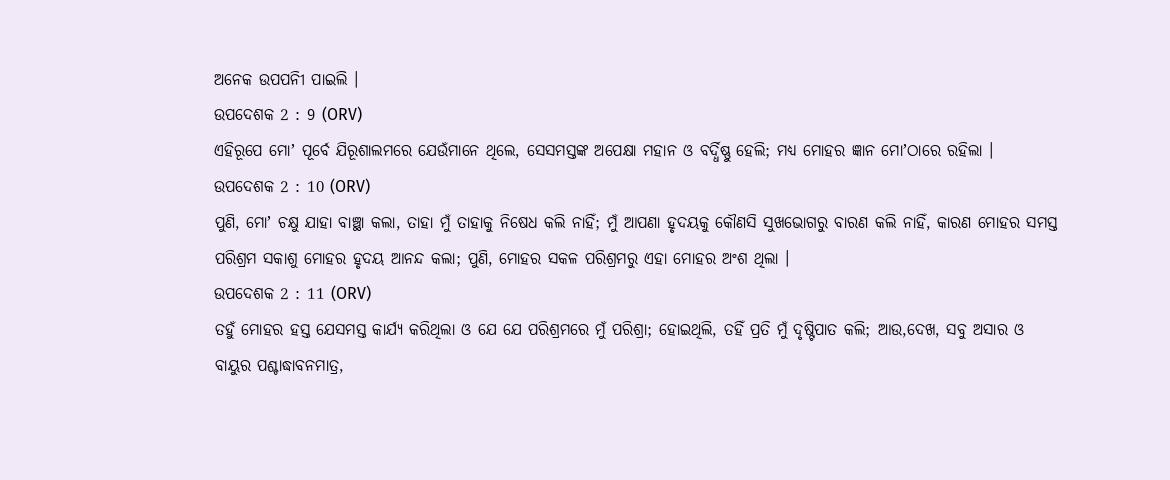ଅନେକ ଉପପନିୀ ପାଇଲି ।
ଉପଦେଶକ 2 : 9 (ORV)
ଏହିରୂପେ ମୋʼ ପୂର୍ବେ ଯିରୂଶାଲମରେ ଯେଉଁମାନେ ଥିଲେ, ସେସମସ୍ତଙ୍କ ଅପେକ୍ଷା ମହାନ ଓ ବର୍ଦ୍ଧିଷ୍ଣୁ ହେଲି; ମଧ୍ୟ ମୋହର ଜ୍ଞାନ ମୋʼଠାରେ ରହିଲା ।
ଉପଦେଶକ 2 : 10 (ORV)
ପୁଣି, ମୋʼ ଚକ୍ଷୁ ଯାହା ବାଞ୍ଛା କଲା, ତାହା ମୁଁ ତାହାକୁ ନିଷେଧ କଲି ନାହିଁ; ମୁଁ ଆପଣା ହୃଦୟକୁ କୌଣସି ସୁଖଭୋଗରୁ ବାରଣ କଲି ନାହିଁ, କାରଣ ମୋହର ସମସ୍ତ ପରିଶ୍ରମ ସକାଶୁ ମୋହର ହୃଦୟ ଆନନ୍ଦ କଲା; ପୁଣି, ମୋହର ସକଳ ପରିଶ୍ରମରୁ ଏହା ମୋହର ଅଂଶ ଥିଲା ।
ଉପଦେଶକ 2 : 11 (ORV)
ତହୁଁ ମୋହର ହସ୍ତ ଯେସମସ୍ତ କାର୍ଯ୍ୟ କରିଥିଲା ଓ ଯେ ଯେ ପରିଶ୍ରମରେ ମୁଁ ପରିଶ୍ରା; ହୋଇଥିଲି, ତହିଁ ପ୍ରତି ମୁଁ ଦୃଷ୍ଟିପାତ କଲି; ଆଉ,ଦେଖ, ସବୁ ଅସାର ଓ ବାୟୁର ପଶ୍ଚାଦ୍ଧାବନମାତ୍ର,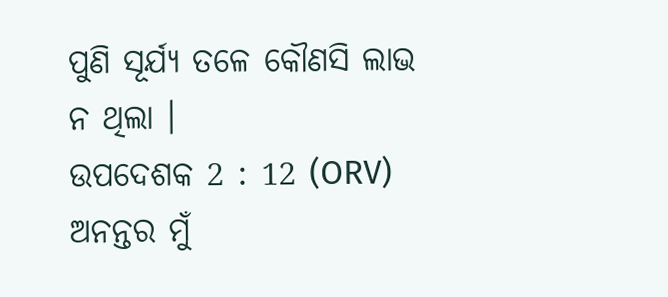ପୁଣି ସୂର୍ଯ୍ୟ ତଳେ କୌଣସି ଲାଭ ନ ଥିଲା ।
ଉପଦେଶକ 2 : 12 (ORV)
ଅନନ୍ତର ମୁଁ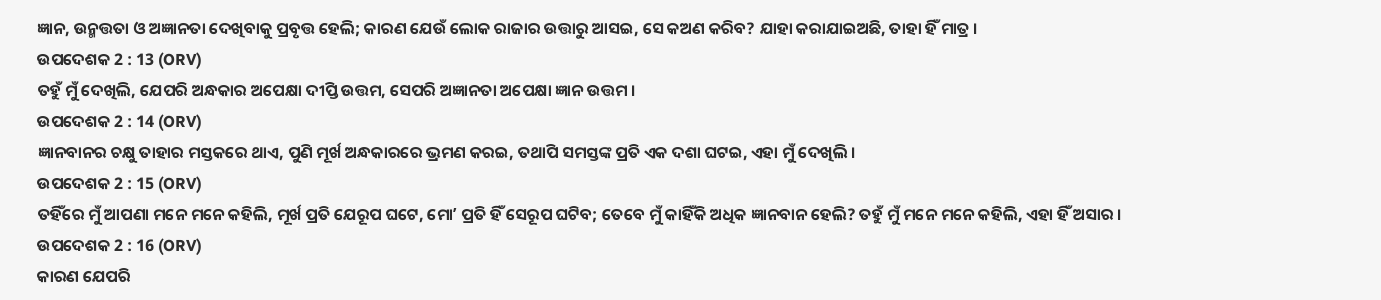ଜ୍ଞାନ, ଉନ୍ମତ୍ତତା ଓ ଅଜ୍ଞାନତା ଦେଖିବାକୁ ପ୍ରବୃତ୍ତ ହେଲି; କାରଣ ଯେଉଁ ଲୋକ ରାଜାର ଉତ୍ତାରୁ ଆସଇ, ସେ କଅଣ କରିବ? ଯାହା କରାଯାଇଅଛି, ତାହା ହିଁ ମାତ୍ର ।
ଉପଦେଶକ 2 : 13 (ORV)
ତହୁଁ ମୁଁ ଦେଖିଲି, ଯେପରି ଅନ୍ଧକାର ଅପେକ୍ଷା ଦୀପ୍ତି ଉତ୍ତମ, ସେପରି ଅଜ୍ଞାନତା ଅପେକ୍ଷା ଜ୍ଞାନ ଉତ୍ତମ ।
ଉପଦେଶକ 2 : 14 (ORV)
ଜ୍ଞାନବାନର ଚକ୍ଷୁ ତାହାର ମସ୍ତକରେ ଥାଏ, ପୁଣି ମୂର୍ଖ ଅନ୍ଧକାରରେ ଭ୍ରମଣ କରଇ, ତଥାପି ସମସ୍ତଙ୍କ ପ୍ରତି ଏକ ଦଶା ଘଟଇ, ଏହା ମୁଁ ଦେଖିଲି ।
ଉପଦେଶକ 2 : 15 (ORV)
ତହିଁରେ ମୁଁ ଆପଣା ମନେ ମନେ କହିଲି, ମୂର୍ଖ ପ୍ରତି ଯେରୂପ ଘଟେ, ମୋʼ ପ୍ରତି ହିଁ ସେରୂପ ଘଟିବ; ତେବେ ମୁଁ କାହିଁକି ଅଧିକ ଜ୍ଞାନବାନ ହେଲି? ତହୁଁ ମୁଁ ମନେ ମନେ କହିଲି, ଏହା ହିଁ ଅସାର ।
ଉପଦେଶକ 2 : 16 (ORV)
କାରଣ ଯେପରି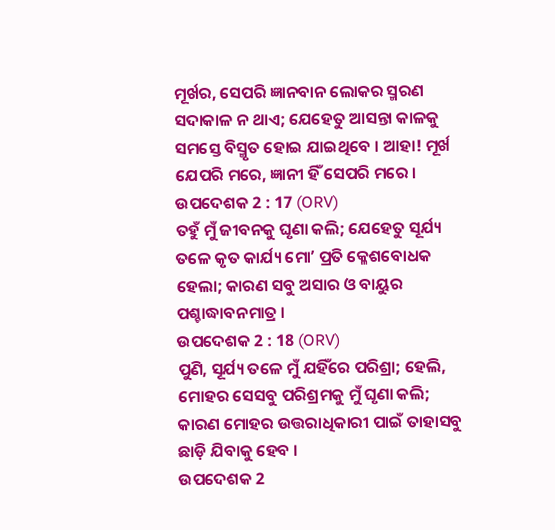ମୂର୍ଖର, ସେପରି ଜ୍ଞାନବାନ ଲୋକର ସ୍ମରଣ ସଦାକାଳ ନ ଥାଏ; ଯେହେତୁ ଆସନ୍ତା କାଳକୁ ସମସ୍ତେ ବିସ୍ମୃତ ହୋଇ ଯାଇଥିବେ । ଆହା! ମୂର୍ଖ ଯେପରି ମରେ, ଜ୍ଞାନୀ ହିଁ ସେପରି ମରେ ।
ଉପଦେଶକ 2 : 17 (ORV)
ତହୁଁ ମୁଁ ଜୀବନକୁ ଘୃଣା କଲି; ଯେହେତୁ ସୂର୍ଯ୍ୟ ତଳେ କୃତ କାର୍ଯ୍ୟ ମୋʼ ପ୍ରତି କ୍ଳେଶବୋଧକ ହେଲା; କାରଣ ସବୁ ଅସାର ଓ ବାୟୁର ପଶ୍ଚାଦ୍ଧାବନମାତ୍ର ।
ଉପଦେଶକ 2 : 18 (ORV)
ପୁଣି, ସୂର୍ଯ୍ୟ ତଳେ ମୁଁ ଯହିଁରେ ପରିଶ୍ରା; ହେଲି, ମୋହର ସେସବୁ ପରିଶ୍ରମକୁ ମୁଁ ଘୃଣା କଲି; କାରଣ ମୋହର ଉତ୍ତରାଧିକାରୀ ପାଇଁ ତାହାସବୁ ଛାଡ଼ି ଯିବାକୁ ହେବ ।
ଉପଦେଶକ 2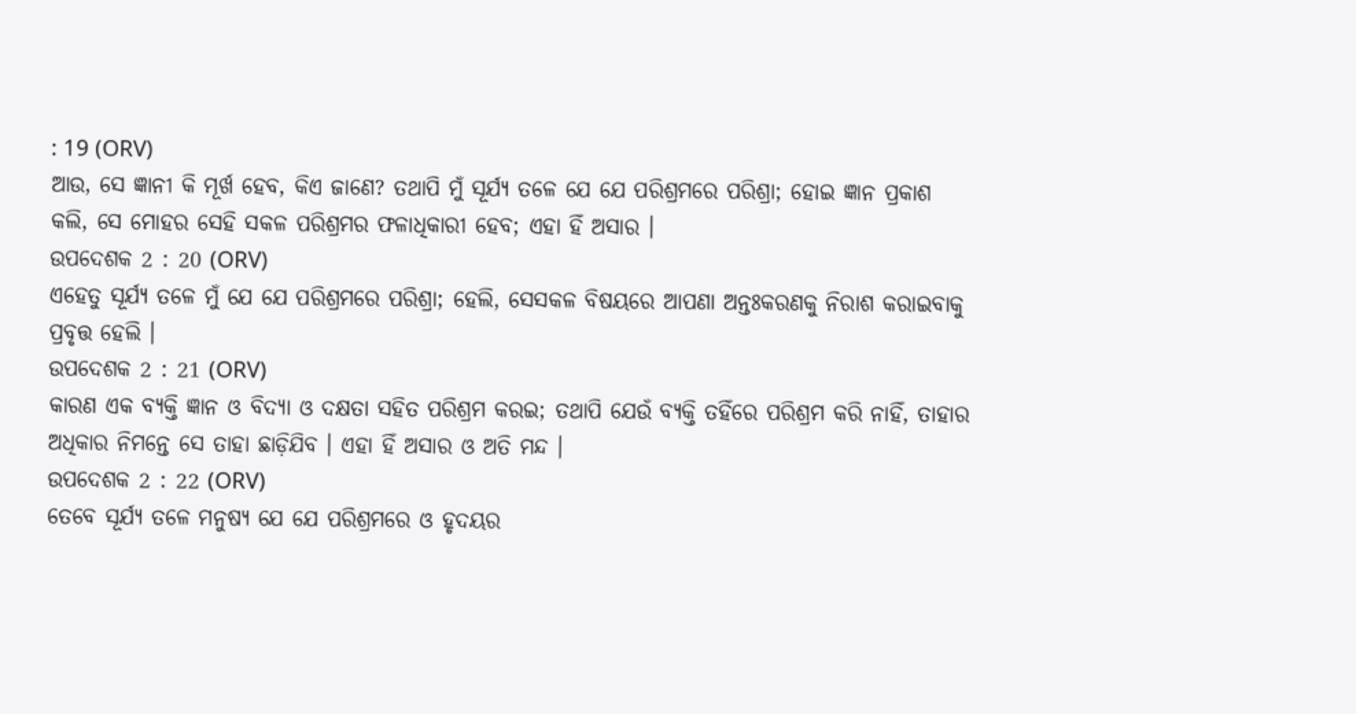: 19 (ORV)
ଆଉ, ସେ ଜ୍ଞାନୀ କି ମୂର୍ଖ ହେବ, କିଏ ଜାଣେ? ତଥାପି ମୁଁ ସୂର୍ଯ୍ୟ ତଳେ ଯେ ଯେ ପରିଶ୍ରମରେ ପରିଶ୍ରା; ହୋଇ ଜ୍ଞାନ ପ୍ରକାଶ କଲି, ସେ ମୋହର ସେହି ସକଳ ପରିଶ୍ରମର ଫଳାଧିକାରୀ ହେବ; ଏହା ହିଁ ଅସାର ।
ଉପଦେଶକ 2 : 20 (ORV)
ଏହେତୁ ସୂର୍ଯ୍ୟ ତଳେ ମୁଁ ଯେ ଯେ ପରିଶ୍ରମରେ ପରିଶ୍ରା; ହେଲି, ସେସକଳ ବିଷୟରେ ଆପଣା ଅନ୍ତଃକରଣକୁ ନିରାଶ କରାଇବାକୁ ପ୍ରବୃତ୍ତ ହେଲି ।
ଉପଦେଶକ 2 : 21 (ORV)
କାରଣ ଏକ ବ୍ୟକ୍ତି ଜ୍ଞାନ ଓ ବିଦ୍ୟା ଓ ଦକ୍ଷତା ସହିତ ପରିଶ୍ରମ କରଇ; ତଥାପି ଯେଉଁ ବ୍ୟକ୍ତି ତହିଁରେ ପରିଶ୍ରମ କରି ନାହିଁ, ତାହାର ଅଧିକାର ନିମନ୍ତେ ସେ ତାହା ଛାଡ଼ିଯିବ । ଏହା ହିଁ ଅସାର ଓ ଅତି ମନ୍ଦ ।
ଉପଦେଶକ 2 : 22 (ORV)
ତେବେ ସୂର୍ଯ୍ୟ ତଳେ ମନୁଷ୍ୟ ଯେ ଯେ ପରିଶ୍ରମରେ ଓ ହୃଦୟର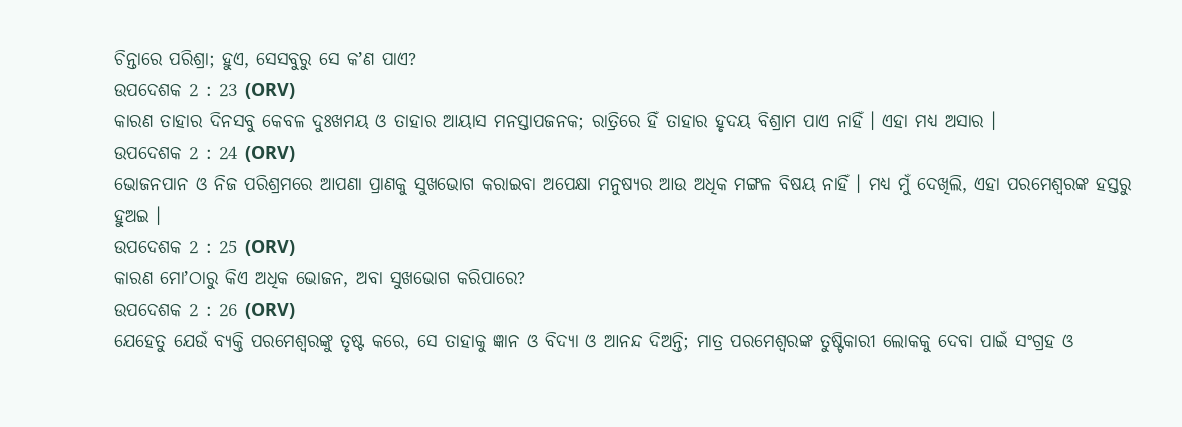ଚିନ୍ତାରେ ପରିଶ୍ରା; ହୁଏ, ସେସବୁରୁ ସେ କʼଣ ପାଏ?
ଉପଦେଶକ 2 : 23 (ORV)
କାରଣ ତାହାର ଦିନସବୁ କେବଳ ଦୁଃଖମୟ ଓ ତାହାର ଆୟାସ ମନସ୍ତାପଜନକ; ରାତ୍ରିରେ ହିଁ ତାହାର ହୃଦୟ ବିଶ୍ରାମ ପାଏ ନାହିଁ । ଏହା ମଧ୍ୟ ଅସାର ।
ଉପଦେଶକ 2 : 24 (ORV)
ଭୋଜନପାନ ଓ ନିଜ ପରିଶ୍ରମରେ ଆପଣା ପ୍ରାଣକୁ ସୁଖଭୋଗ କରାଇବା ଅପେକ୍ଷା ମନୁଷ୍ୟର ଆଉ ଅଧିକ ମଙ୍ଗଳ ବିଷୟ ନାହିଁ । ମଧ୍ୟ ମୁଁ ଦେଖିଲି, ଏହା ପରମେଶ୍ଵରଙ୍କ ହସ୍ତରୁ ହୁଅଇ ।
ଉପଦେଶକ 2 : 25 (ORV)
କାରଣ ମୋʼଠାରୁ କିଏ ଅଧିକ ଭୋଜନ, ଅବା ସୁଖଭୋଗ କରିପାରେ?
ଉପଦେଶକ 2 : 26 (ORV)
ଯେହେତୁ ଯେଉଁ ବ୍ୟକ୍ତି ପରମେଶ୍ଵରଙ୍କୁ ତୃଷ୍ଟ କରେ, ସେ ତାହାକୁ ଜ୍ଞାନ ଓ ବିଦ୍ୟା ଓ ଆନନ୍ଦ ଦିଅନ୍ତି; ମାତ୍ର ପରମେଶ୍ଵରଙ୍କ ତୁଷ୍ଟିକାରୀ ଲୋକକୁ ଦେବା ପାଇଁ ସଂଗ୍ରହ ଓ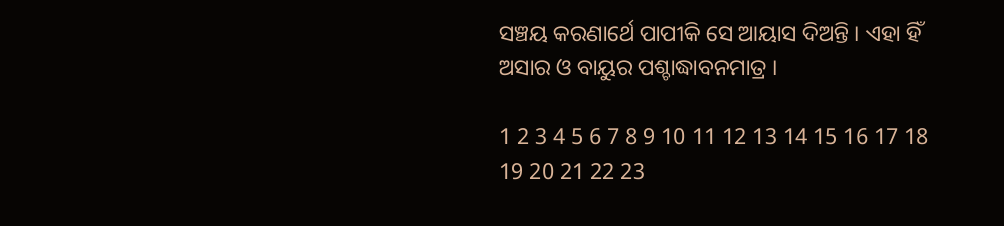ସଞ୍ଚୟ କରଣାର୍ଥେ ପାପୀକି ସେ ଆୟାସ ଦିଅନ୍ତି । ଏହା ହିଁ ଅସାର ଓ ବାୟୁର ପଶ୍ଚାଦ୍ଧାବନମାତ୍ର ।

1 2 3 4 5 6 7 8 9 10 11 12 13 14 15 16 17 18 19 20 21 22 23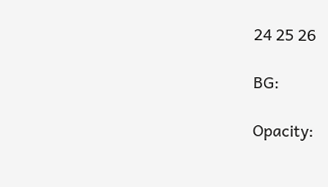24 25 26

BG:

Opacity: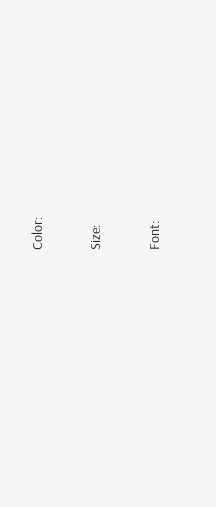Color:


Size:


Font: